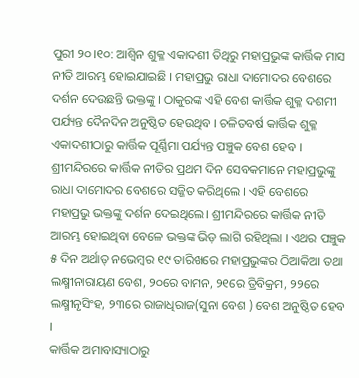ପୁରୀ ୨୦।୧୦: ଆଶ୍ୱିନ ଶୁକ୍ଳ ଏକାଦଶୀ ତିଥିରୁ ମହାପ୍ରଭୁଙ୍କ କାର୍ତ୍ତିକ ମାସ ନୀତି ଆରମ୍ଭ ହୋଇଯାଇଛି । ମହାପ୍ରଭୁ ରାଧା ଦାମୋଦର ବେଶରେ ଦର୍ଶନ ଦେଉଛନ୍ତି ଭକ୍ତଙ୍କୁ । ଠାକୁରଙ୍କ ଏହି ବେଶ କାର୍ତ୍ତିକ ଶୁକ୍ଳ ଦଶମୀ ପର୍ଯ୍ୟନ୍ତ ଦୈନଦିନ ଅନୁଷ୍ଠିତ ହେଉଥିବ । ଚଳିତବର୍ଷ କାର୍ତ୍ତିକ ଶୁକ୍ଳ ଏକାଦଶୀଠାରୁ କାର୍ତ୍ତିକ ପୂର୍ଣ୍ଣିମା ପର୍ଯ୍ୟନ୍ତ ପଞ୍ଚୁକ ବେଶ ହେବ ।
ଶ୍ରୀମନ୍ଦିରରେ କାର୍ତ୍ତିକ ନୀତିର ପ୍ରଥମ ଦିନ ସେବକମାନେ ମହାପ୍ରଭୁଙ୍କୁ ରାଧା ଦାମୋଦର ବେଶରେ ସଜ୍ଜିତ କରିଥିଲେ । ଏହି ବେଶରେ ମହାପ୍ରଭୁ ଭକ୍ତଙ୍କୁ ଦର୍ଶନ ଦେଇଥିଲେ। ଶ୍ରୀମନ୍ଦିରରେ କାର୍ତ୍ତିକ ନୀତି ଆରମ୍ଭ ହୋଇଥିବା ବେଳେ ଭକ୍ତଙ୍କ ଭିଡ଼ ଲାଗି ରହିଥିଲା । ଏଥର ପଞ୍ଚୁକ ୫ ଦିନ ଅର୍ଥାତ୍ ନଭେମ୍ବର ୧୯ ତାରିଖରେ ମହାପ୍ରଭୁଙ୍କର ଠିଆକିଆ ତଥା ଲକ୍ଷ୍ମୀନାରାୟଣ ବେଶ, ୨୦ରେ ବାମନ, ୨୧ରେ ତ୍ରିବିକ୍ରମ, ୨୨ରେ ଲକ୍ଷ୍ମୀନୃସିଂହ, ୨୩ରେ ରାଜାଧିରାଜ(ସୁନା ବେଶ ) ବେଶ ଅନୁଷ୍ଠିତ ହେବ ।
କାର୍ତ୍ତିକ ଅମାବାସ୍ୟାଠାରୁ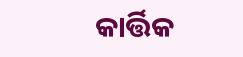କାର୍ତ୍ତିକ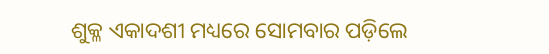ଶୁକ୍ଳ ଏକାଦଶୀ ମଧ୍ୟରେ ସୋମବାର ପଡ଼ିଲେ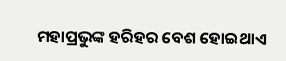ମହାପ୍ରଭୁଙ୍କ ହରିହର ବେଶ ହୋଇଥାଏ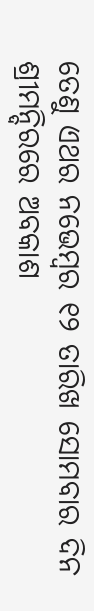ତେଣୁ ଏଥର ନଭେମ୍ବର ୧୨ ତାରିଖ ସୋମବାର ଦିନ ଶ୍ରୀମନ୍ଦିରରେ ଅବକାଶ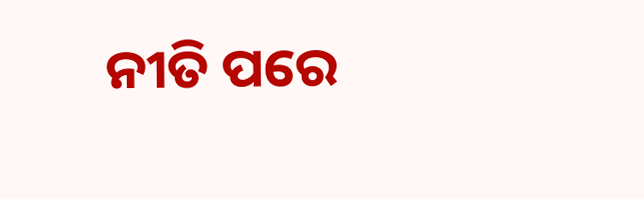ନୀତି ପରେ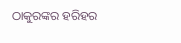ଠାକୁରଙ୍କର ହରିହର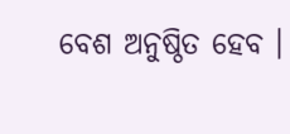ବେଶ ଅନୁଷ୍ଠିତ ହେବ ।